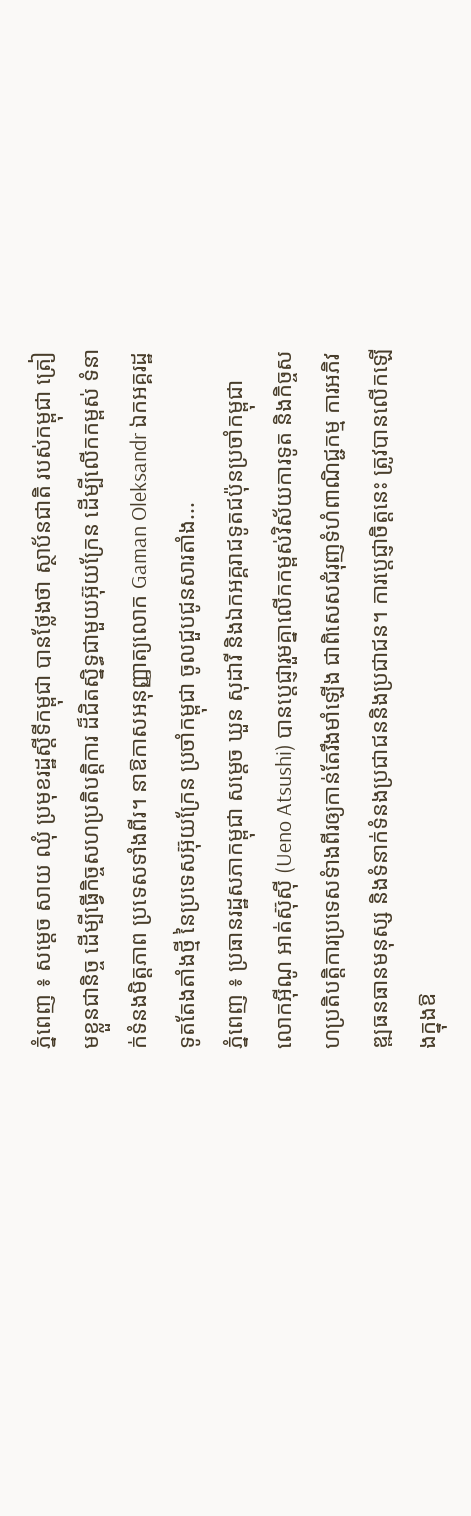ភ្នំពេញ ៖ សម្តេច សាយ ឈុំ ប្រមុខរដ្ឋស្តីទីកម្ពុជា បានថ្លែងថា ស្ថាប័នជាតិ របស់កម្ពុជា ត្រៀមខ្លួនជានិច្ច ដើម្បីធ្វើកិច្ចសហប្រតិបត្តិការ ដ៏ជិតស្និទ្ធជាមួយអ៊ុយក្រែន ដើម្បីលើកកម្ពស់ ទំនាក់ទំនងមិត្តភាព ប្រទេសទាំងពីរ។ នាឱកាសអនុញ្ញាត្យលោក Gaman Oleksandr ឯកអគ្គរដ្ឋទូតតែងតាំងថ្មី នៃប្រទេសអ៊ុយក្រែន ប្រចាំកម្ពុជា ចូលជួបជូនសារតាំង...
ភ្នំពេញ ៖ ប្រធានរដ្ឋសភាកម្ពុជា សម្តេច ឃួន សុដារី និងឯកអគ្គរាជទូតជប៉ុនប្រចាំកម្ពុជា លោកអ៊ីណូ អាត់ស៊ុស៊ី (Ueno Atsushi) បានប្តេជ្ញារួមគ្នាលើកកម្ពស់វិស័យការទូត និងកិច្ចសហប្រតិបត្តិការប្រទេសទំាងពីរឲ្យកាន់តែរឹងមាំឡើង ជាពិសេសជំរុញទំហំពាណិជ្ជកម្ម ការអភិវឌ្ឍធនធានមនុស្ស និងទំនាក់ទំនងប្រជាជននិងប្រជាជន។ ការប្តេជ្ញាចិត្តនេះ ត្រូវបានលើកឡើងក្នុងឱ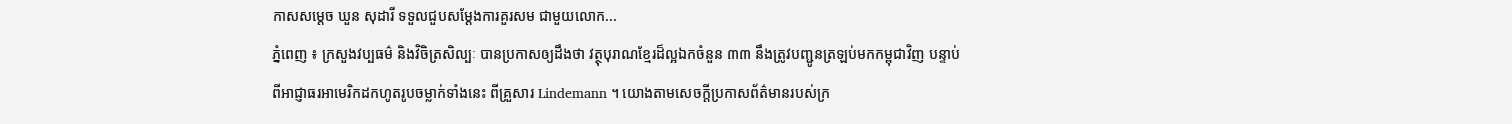កាសសម្តេច ឃួន សុដារី ទទួលជួបសម្តែងការគួរសម ជាមួយលោក...
ភ្នំពេញ ៖ ក្រសួងវប្បធម៌ និងវិចិត្រសិល្បៈ បានប្រកាសឲ្យដឹងថា វត្ថុបុរាណខ្មែរដ៏ល្អឯកចំនួន ៣៣ នឹងត្រូវបញ្ជូនត្រឡប់មកកម្ពុជាវិញ បន្ទាប់ពីអាជ្ញាធរអាមេរិកដកហូតរូបចម្លាក់ទាំងនេះ ពីគ្រួសារ Lindemann ។ យោងតាមសេចក្ដីប្រកាសព័ត៌មានរបស់ក្រ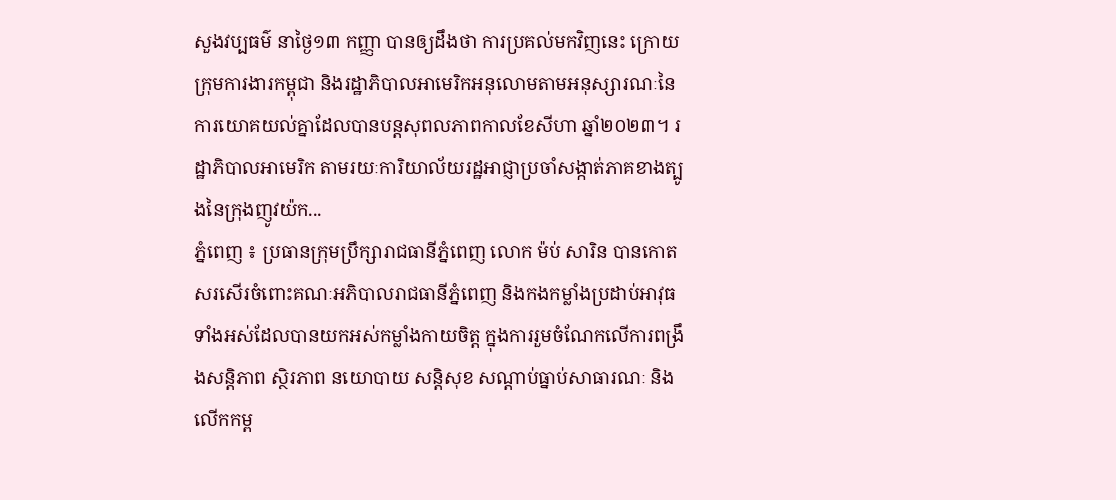សួងវប្បធម៌ នាថ្ងៃ១៣ កញ្ញា បានឲ្យដឹងថា ការប្រគល់មកវិញនេះ ក្រោយក្រុមការងារកម្ពុជា និងរដ្ឋាភិបាលអាមេរិកអនុលោមតាមអនុស្សារណៈនៃការយោគយល់គ្នាដែលបានបន្តសុពលភាពកាលខែសីហា ឆ្នាំ២០២៣។ រដ្ឋាភិបាលអាមេរិក តាមរយៈការិយាល័យរដ្ឋអាជ្ញាប្រចាំសង្កាត់ភាគខាងត្បូងនៃក្រុងញូវយ៉ក...
ភ្នំពេញ ៖ ប្រធានក្រុមប្រឹក្សារាជធានីភ្នំពេញ លោក ម៉ប់ សារិន បានកោតសរសើរចំពោះគណៈអភិបាលរាជធានីភ្នំពេញ និងកងកម្លាំងប្រដាប់អាវុធទាំងអស់ដែលបានយកអស់កម្លាំងកាយចិត្ត ក្នុងការរួមចំណែកលើការពង្រឹងសន្តិភាព ស្ថិរភាព នយោបាយ សន្តិសុខ សណ្តាប់ធ្នាប់សាធារណៈ និងលើកកម្ព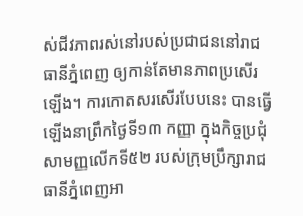ស់ជីវភាពរស់នៅរបស់ប្រជាជននៅរាជធានីភ្នំពេញ ឲ្យកាន់តែមានភាពប្រសើរឡើង។ ការកោតសរសើរបែបនេះ បានធ្វើឡើងនាព្រឹកថ្ងៃទី១៣ កញ្ញា ក្នុងកិច្ចប្រជុំសាមញ្ញលើកទី៥២ របស់ក្រុមប្រឹក្សារាជធានីភ្នំពេញអា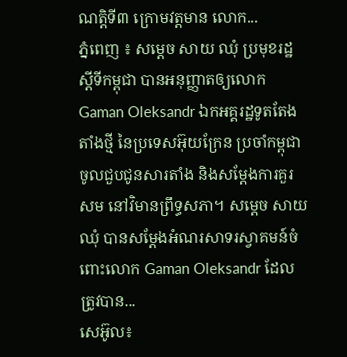ណត្តិទី៣ ក្រោមវត្តមាន លោក...
ភ្នំពេញ ៖ សម្តេច សាយ ឈុំ ប្រមុខរដ្ឋស្តីទីកម្ពុជា បានអនុញ្ញាតឲ្យលោក Gaman Oleksandr ឯកអគ្គរដ្ឋទូតតែងតាំងថ្មី នៃប្រទេសអ៊ុយក្រែន ប្រចាំកម្ពុជា ចូលជួបជូនសារតាំង និងសម្តែងការគួរសម នៅវិមានព្រឹទ្ធសភា។ សម្តេច សាយ ឈុំ បានសម្តែងអំណរសាទរស្វាគមន៍ចំពោះលោក Gaman Oleksandr ដែលត្រូវបាន...
សេអ៊ូល៖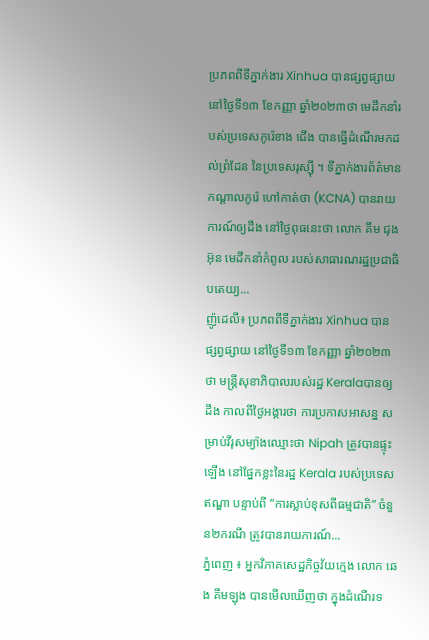ប្រភពពីទីភ្នាក់ងារ Xinhua បានផ្សព្វផ្សាយ នៅថ្ងៃទី១៣ ខែកញ្ញា ឆ្នាំ២០២៣ថា មេដឹកនាំរបស់ប្រទេសកូរ៉េខាង ជើង បានធ្វើដំណើរមកដល់ព្រំដែន នៃប្រទេសរុស្ស៊ី ។ ទីភ្នាក់ងារព័ត៌មានកណ្តាលកូរ៉េ ហៅកាត់ថា (KCNA) បានរាយការណ៍ឲ្យដឹង នៅថ្ងៃពុធនេះថា លោក គីម ជុងអ៊ុន មេដឹកនាំកំពូល របស់សាធារណរដ្ឋប្រជាធិបតេយ្យ...
ញ៉ូដេលី៖ ប្រភពពីទីភ្នាក់ងារ Xinhua បានផ្សព្វផ្សាយ នៅថ្ងៃទី១៣ ខែកញ្ញា ឆ្នាំ២០២៣ថា មន្ត្រីសុខាភិបាលរបស់រដ្ឋ Keralaបានឲ្យដឹង កាលពីថ្ងៃអង្គារថា ការប្រកាសអាសន្ន សម្រាប់វីរុសម្យ៉ាងឈ្មោះថា Nipah ត្រូវបានផ្ទុះឡើង នៅផ្នែកខ្លះនៃរដ្ឋ Kerala របស់ប្រទេស ឥណ្ឌា បន្ទាប់ពី “ការស្លាប់ខុសពីធម្មជាតិ” ចំនួន២ករណី ត្រូវបានរាយការណ៍...
ភ្នំពេញ ៖ អ្នកវិភាគសេដ្ឋកិច្ចវ័យក្មេង លោក ឆេង គឹមឡុង បានមើលឃើញថា ក្នុងដំណើរទ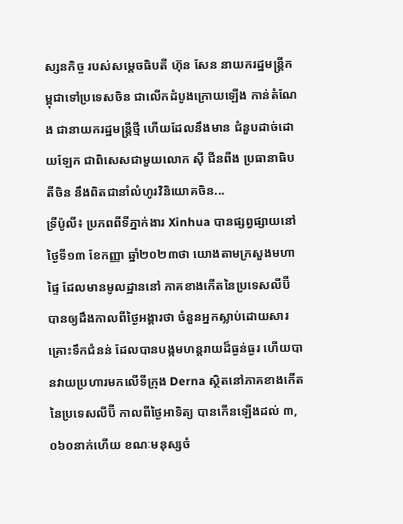ស្សនកិច្ច របស់សម្តេចធិបតី ហ៊ុន សែន នាយករដ្ឋមន្រ្តីកម្ពុជាទៅប្រទេសចិន ជាលើកដំបូងក្រោយឡើង កាន់តំណែង ជានាយករដ្ឋមន្រ្តីថ្មី ហើយដែលនឹងមាន ជំនួបដាច់ដោយឡែក ជាពិសេសជាមួយលោក ស៊ី ជីនពីង ប្រធានាធិបតីចិន នឹងពិតជានាំលំហូរវិនិយោគចិន...
ទ្រីប៉ូលី៖ ប្រភពពីទីភ្នាក់ងារ Xinhua បានផ្សព្វផ្សាយនៅថ្ងៃទី១៣ ខែកញ្ញា ឆ្នាំ២០២៣ថា យោងតាមក្រសួងមហាផ្ទៃ ដែលមានមូលដ្ឋាននៅ ភាគខាងកើតនៃប្រទេសលីប៊ី បានឲ្យដឹងកាលពីថ្ងៃអង្គារថា ចំនួនអ្នកស្លាប់ដោយសារគ្រោះទឹកជំនន់ ដែលបានបង្កមហន្តរាយដ៏ធ្ងន់ធ្ងរ ហើយបានវាយប្រហារមកលើទីក្រុង Derna ស្ថិតនៅភាគខាងកើតនៃប្រទេសលីប៊ី កាលពីថ្ងៃអាទិត្យ បានកើនឡើងដល់ ៣,០៦០នាក់ហើយ ខណៈមនុស្សចំ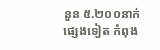នួន ៥.២០០នាក់ផ្សេងទៀត កំពុង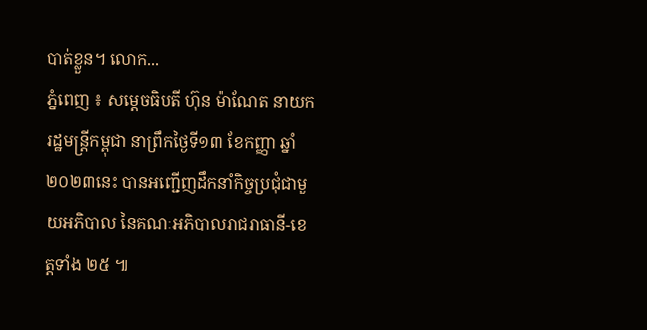បាត់ខ្លួន។ លោក...
ភ្នំពេញ ៖ សម្ដេចធិបតី ហ៊ុន ម៉ាណែត នាយករដ្ឋមន្ត្រីកម្ពុជា នាព្រឹកថ្ងៃទី១៣ ខែកញ្ញា ឆ្នាំ២០២៣នេះ បានអញ្ជើញដឹកនាំកិច្ចប្រជុំជាមួយអភិបាល នៃគណៈអភិបាលរាជរាធានី-ខេត្តទាំង ២៥ ៕